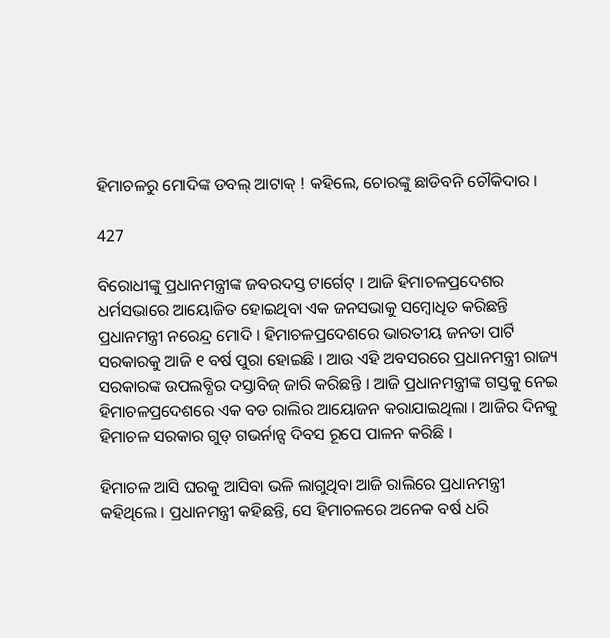ହିମାଚଳରୁ ମୋଦିଙ୍କ ଡବଲ୍ ଆଟାକ୍ ! କହିଲେ, ଚୋରଙ୍କୁ ଛାଡିବନି ଚୌକିଦାର ।

427

ବିରୋଧୀଙ୍କୁ ପ୍ରଧାନମନ୍ତ୍ରୀଙ୍କ ଜବରଦସ୍ତ ଟାର୍ଗେଟ୍ । ଆଜି ହିମାଚଳପ୍ରଦେଶର ଧର୍ମସଭାରେ ଆୟୋଜିତ ହୋଇଥିବା ଏକ ଜନସଭାକୁ ସମ୍ବୋଧିତ କରିଛନ୍ତି ପ୍ରଧାନମନ୍ତ୍ରୀ ନରେନ୍ଦ୍ର ମୋଦି । ହିମାଚଳପ୍ରଦେଶରେ ଭାରତୀୟ ଜନତା ପାର୍ଟି ସରକାରକୁ ଆଜି ୧ ବର୍ଷ ପୁରା ହୋଇଛି । ଆଉ ଏହି ଅବସରରେ ପ୍ରଧାନମନ୍ତ୍ରୀ ରାଜ୍ୟ ସରକାରଙ୍କ ଉପଲବ୍ଧିର ଦସ୍ତାବିଜ୍ ଜାରି କରିଛନ୍ତି । ଆଜି ପ୍ରଧାନମନ୍ତ୍ରୀଙ୍କ ଗସ୍ତକୁ ନେଇ ହିମାଚଳପ୍ରଦେଶରେ ଏକ ବଡ ରାଲିର ଆୟୋଜନ କରାଯାଇଥିଲା । ଆଜିର ଦିନକୁ ହିମାଚଳ ସରକାର ଗୁଡ୍ ଗଭର୍ନାନ୍ସ ଦିବସ ରୂପେ ପାଳନ କରିଛି ।

ହିମାଚଳ ଆସି ଘରକୁ ଆସିବା ଭଳି ଲାଗୁଥିବା ଆଜି ରାଲିରେ ପ୍ରଧାନମନ୍ତ୍ରୀ କହିଥିଲେ । ପ୍ରଧାନମନ୍ତ୍ରୀ କହିଛନ୍ତି, ସେ ହିମାଚଳରେ ଅନେକ ବର୍ଷ ଧରି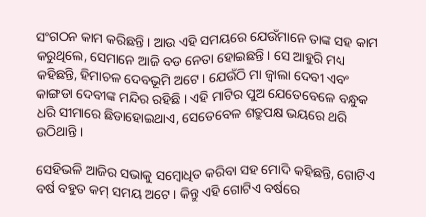ସଂଗଠନ କାମ କରିଛନ୍ତି । ଆଉ ଏହି ସମୟରେ ଯେଉଁମାନେ ତାଙ୍କ ସହ କାମ କରୁଥିଲେ, ସେମାନେ ଆଜି ବଡ ନେତା ହୋଇଛନ୍ତି । ସେ ଆହୁରି ମଧ୍ୟ କହିଛନ୍ତି, ହିମାଚଳ ଦେବଭୂମି ଅଟେ । ଯେଉଁଠି ମା ଜ୍ୱାଲା ଦେବୀ ଏବଂ କାଙ୍ଗଡା ଦେବୀଙ୍କ ମନ୍ଦିର ରହିଛି । ଏହି ମାଟିର ପୁଅ ଯେତେବେଳେ ବନ୍ଧୁକ ଧରି ସୀମାରେ ଛିଡାହୋଇଥାଏ, ସେତେବେଳ ଶତ୍ରୁପକ୍ଷ ଭୟରେ ଥରି ଉଠିଥାନ୍ତି ।

ସେହିଭଳି ଆଜିର ସଭାକୁ ସମ୍ବୋଧିତ କରିବା ସହ ମୋଦି କହିଛନ୍ତି, ଗୋଟିଏ ବର୍ଷ ବହୁତ କମ୍ ସମୟ ଅଟେ । କିନ୍ତୁ ଏହି ଗୋଟିଏ ବର୍ଷରେ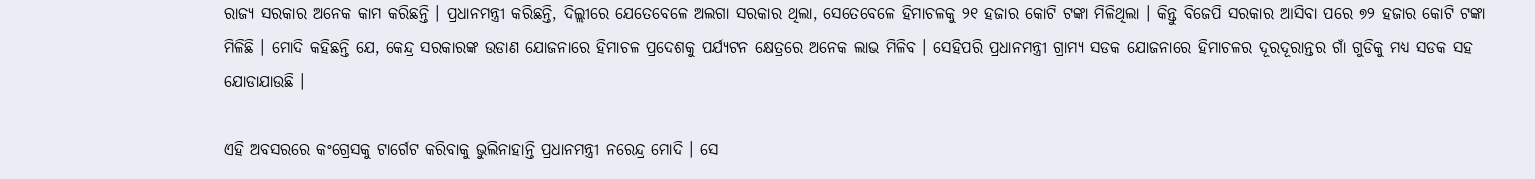ରାଜ୍ୟ ସରକାର ଅନେକ କାମ କରିଛନ୍ତି । ପ୍ରଧାନମନ୍ତ୍ରୀ କରିଛନ୍ତି, ଦିଲ୍ଲୀରେ ଯେତେବେଳେ ଅଲଗା ସରକାର ଥିଲା, ସେତେବେଳେ ହିମାଚଳକୁ ୨୧ ହଜାର କୋଟି ଟଙ୍କା ମିଳିଥିଲା । କିନ୍ତୁ ବିଜେପି ସରକାର ଆସିବା ପରେ ୭୨ ହଜାର କୋଟି ଟଙ୍କା ମିଳିଛି । ମୋଦି କହିଛନ୍ତି ଯେ, କେନ୍ଦ୍ର ସରକାରଙ୍କ ଉଡାଣ ଯୋଜନାରେ ହିମାଚଳ ପ୍ରଦେଶକୁ ପର୍ଯ୍ୟଟନ କ୍ଷେତ୍ରରେ ଅନେକ ଲାଭ ମିଳିବ । ସେହିପରି ପ୍ରଧାନମନ୍ତ୍ରୀ ଗ୍ରାମ୍ୟ ସଡକ ଯୋଜନାରେ ହିମାଚଳର ଦୂରଦୂରାନ୍ତର ଗାଁ ଗୁଡିକୁ ମଧ୍ୟ ସଡକ ସହ ଯୋଡାଯାଉଛି ।

ଏହି ଅବସରରେ କଂଗ୍ରେସକୁ ଟାର୍ଗେଟ କରିବାକୁ ଭୁଲିନାହାନ୍ତି ପ୍ରଧାନମନ୍ତ୍ରୀ ନରେନ୍ଦ୍ର ମୋଦି । ସେ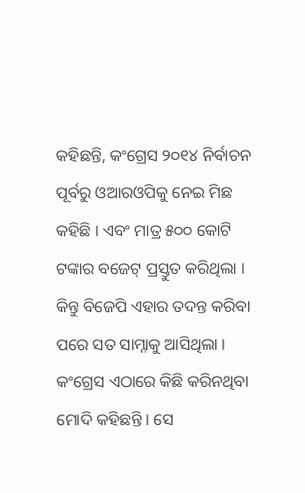କହିଛନ୍ତି, କଂଗ୍ରେସ ୨୦୧୪ ନିର୍ବାଚନ ପୂର୍ବରୁ ଓଆରଓପିକୁ ନେଇ ମିଛ କହିଛି । ଏବଂ ମାତ୍ର ୫୦୦ କୋଟି ଟଙ୍କାର ବଜେଟ୍ ପ୍ରସ୍ତୁତ କରିଥିଲା । କିନ୍ତୁ ବିଜେପି ଏହାର ତଦନ୍ତ କରିବା ପରେ ସତ ସାମ୍ନାକୁ ଆସିଥିଲା । କଂଗ୍ରେସ ଏଠାରେ କିଛି କରିନଥିବା ମୋଦି କହିଛନ୍ତି । ସେ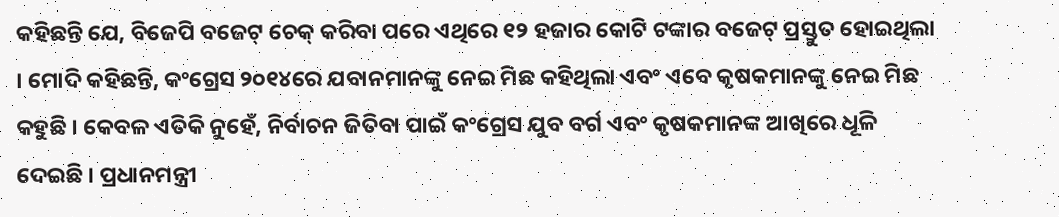କହିଛନ୍ତି ଯେ, ବିଜେପି ବଜେଟ୍ ଚେକ୍ କରିବା ପରେ ଏଥିରେ ୧୨ ହଜାର କୋଟି ଟଙ୍କାର ବଜେଟ୍ ପ୍ରସ୍ତୁତ ହୋଇଥିଲା । ମୋଦି କହିଛନ୍ତି, କଂଗ୍ରେସ ୨୦୧୪ରେ ଯବାନମାନଙ୍କୁ ନେଇ ମିଛ କହିଥିଲା ଏବଂ ଏବେ କୃଷକମାନଙ୍କୁ ନେଇ ମିଛ କହୁଛି । କେବଳ ଏତିକି ନୁହେଁ, ନିର୍ବାଚନ ଜିତିବା ପାଇଁ କଂଗ୍ରେସ ଯୁବ ବର୍ଗ ଏବଂ କୃଷକମାନଙ୍କ ଆଖିରେ ଧୂଳି ଦେଇଛି । ପ୍ରଧାନମନ୍ତ୍ରୀ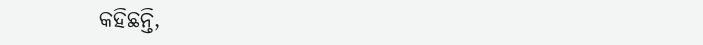କହିଛନ୍ତି,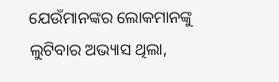ଯେଉଁମାନଙ୍କର ଲୋକମାନଙ୍କୁ ଲୁଟିବାର ଅଭ୍ୟାସ ଥିଲା,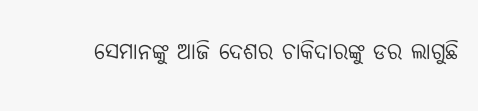ସେମାନଙ୍କୁ ଆଜି ଦେଶର ଚାକିଦାରଙ୍କୁ ଡର ଲାଗୁଛି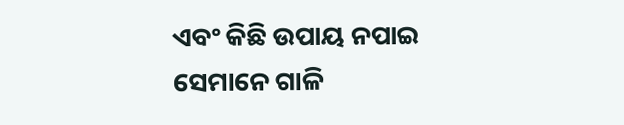ଏବଂ କିଛି ଉପାୟ ନପାଇ ସେମାନେ ଗାଳି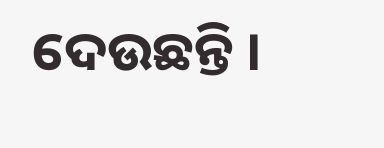ଦେଉଛନ୍ତି ।